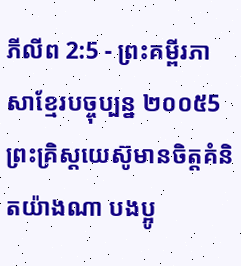ភីលីព 2:5 - ព្រះគម្ពីរភាសាខ្មែរបច្ចុប្បន្ន ២០០៥5 ព្រះគ្រិស្តយេស៊ូមានចិត្តគំនិតយ៉ាងណា បងប្អូ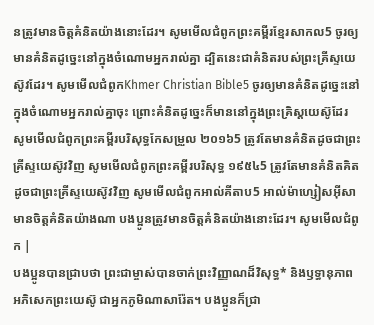នត្រូវមានចិត្តគំនិតយ៉ាងនោះដែរ។ សូមមើលជំពូកព្រះគម្ពីរខ្មែរសាកល5 ចូរឲ្យមានគំនិតដូច្នេះនៅក្នុងចំណោមអ្នករាល់គ្នា ដ្បិតនេះជាគំនិតរបស់ព្រះគ្រីស្ទយេស៊ូវដែរ។ សូមមើលជំពូកKhmer Christian Bible5 ចូរឲ្យមានគំនិតដូច្នេះនៅក្នុងចំណោមអ្នករាល់គ្នាចុះ ព្រោះគំនិតដូច្នេះក៏មាននៅក្នុងព្រះគ្រិស្ដយេស៊ូដែរ សូមមើលជំពូកព្រះគម្ពីរបរិសុទ្ធកែសម្រួល ២០១៦5 ត្រូវតែមានគំនិតដូចជាព្រះគ្រីស្ទយេស៊ូវវិញ សូមមើលជំពូកព្រះគម្ពីរបរិសុទ្ធ ១៩៥៤5 ត្រូវតែមានគំនិតគិតដូចជាព្រះគ្រីស្ទយេស៊ូវវិញ សូមមើលជំពូកអាល់គីតាប5 អាល់ម៉ាហ្សៀសអ៊ីសាមានចិត្ដគំនិតយ៉ាងណា បងប្អូនត្រូវមានចិត្ដគំនិតយ៉ាងនោះដែរ។ សូមមើលជំពូក |
បងប្អូនបានជ្រាបថា ព្រះជាម្ចាស់បានចាក់ព្រះវិញ្ញាណដ៏វិសុទ្ធ* និងឫទ្ធានុភាព អភិសេកព្រះយេស៊ូ ជាអ្នកភូមិណាសារ៉ែត។ បងប្អូនក៏ជ្រា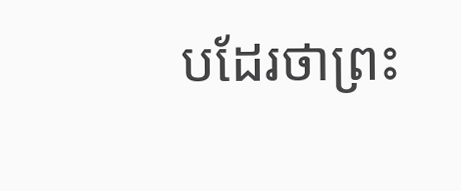បដែរថាព្រះ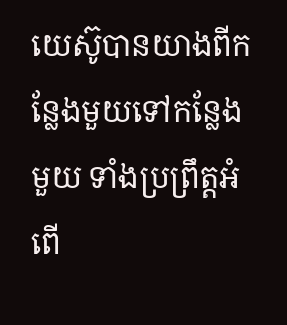យេស៊ូបានយាងពីកន្លែងមួយទៅកន្លែងមួយ ទាំងប្រព្រឹត្តអំពើ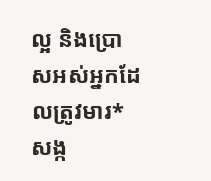ល្អ និងប្រោសអស់អ្នកដែលត្រូវមារ*សង្ក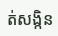ត់សង្កិន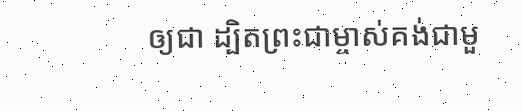ឲ្យជា ដ្បិតព្រះជាម្ចាស់គង់ជាមួ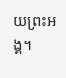យព្រះអង្គ។